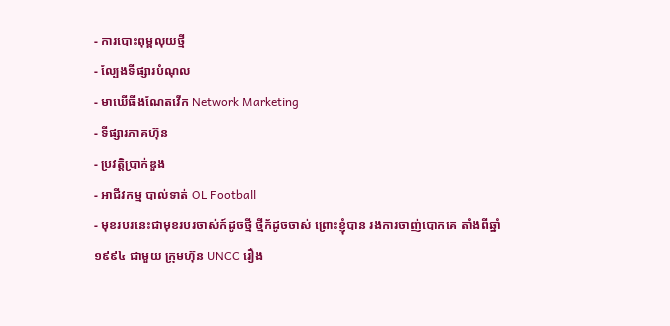- ការបោះពុម្ពលុយថ្មី
- ល្បែងទីផ្សារបំណុល
- មាឃើធីងណែតវើក Network Marketing
- ទីផ្សារភាគហ៊ុន
- ប្រវត្តិប្រាក់ឌួង
- អាជីវកម្ម បាល់ទាត់ OL Football
- មុខរបរនេះជាមុខរបរចាស់ក៍ដូចថ្មី ថ្មីក័ដូចចាស់ ព្រោះខ្ញុំបាន រងការចាញ់បោកគេ តាំងពីឆ្នាំ ១៩៩៤ ជាមួយ ក្រុមហ៊ុន UNCC រឿង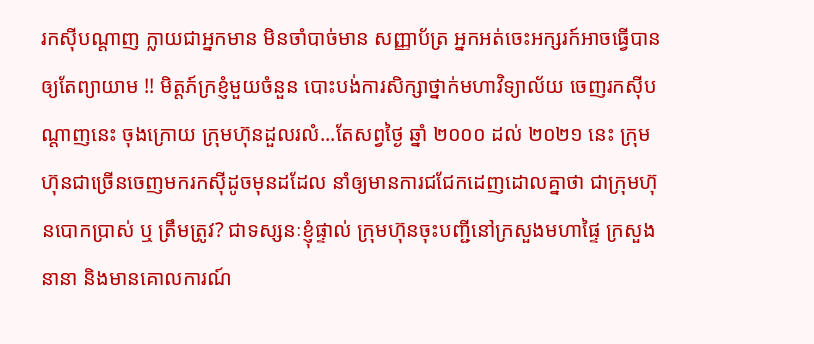រកស៊ីបណ្តាញ ក្លាយជាអ្នកមាន មិនចាំបាច់មាន សញ្ញាប័ត្រ អ្នកអត់ចេះអក្សរក៍អាចធ្វើបាន ឲ្យតែព្យាយាម !! មិត្តភ៍ក្រខ្ញំមួយចំនួន បោះបង់ការសិក្សាថ្នាក់មហាវិទ្យាល័យ ចេញរកស៊ីបណ្តាញនេះ ចុងក្រោយ ក្រុមហ៊ុនដួលរលំ...តែសព្វថ្ងៃ ឆ្នាំ ២០០០ ដល់ ២០២១ នេះ ក្រុមហ៊ុនជាច្រើនចេញមករកស៊ីដូចមុនដដែល នាំឲ្យមានការជជែកដេញដោលគ្នាថា ជាក្រុមហ៊ុនបោកប្រាស់ ឬ ត្រឹមត្រូវ? ជាទស្សនៈខ្ញុំផ្ទាល់ ក្រុមហ៊ុនចុះបញ្ជីនៅក្រសួងមហាផ្ទៃ ក្រសួងនានា និងមានគោលការណ៍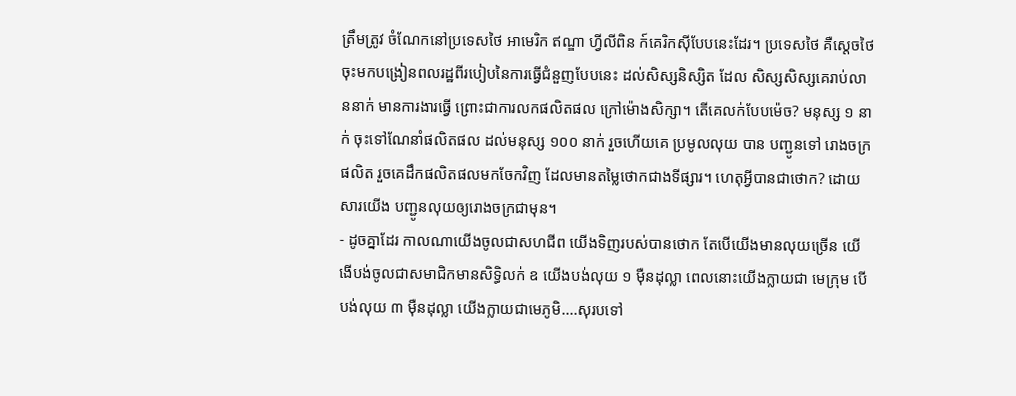ត្រឹមត្រូវ ចំណែកនៅប្រទេសថៃ អាមេរិក ឥណ្ឌា ហ្វីលីពិន ក៍គេរិកស៊ីបែបនេះដែរ។ ប្រទេសថៃ គឺស្តេចថៃ ចុះមកបង្រៀនពលរដ្ឋពីរបៀបនៃការធ្វើជំនួញបែបនេះ ដល់សិស្សនិស្សិត ដែល សិស្សសិស្សគេរាប់លាននាក់ មានការងារធ្វើ ព្រោះជាការលកផលិតផល ក្រៅម៉ោងសិក្សា។ តើគេលក់បែបម៉េច? មនុស្ស ១ នាក់ ចុះទៅណែនាំផលិតផល ដល់មនុស្ស ១០០ នាក់ រួចហើយគេ ប្រមូលលុយ បាន បញ្ជូនទៅ រោងចក្រផលិត រួចគេដឹកផលិតផលមកចែកវិញ ដែលមានតម្លៃថោកជាងទីផ្សារ។ ហេតុអ្វីបានជាថោក? ដោយសារយើង បញ្ជូនលុយឲ្យរោងចក្រជាមុន។
- ដូចគ្នាដែរ កាលណាយើងចូលជាសហជីព យើងទិញរបស់បានថោក តែបើយើងមានលុយច្រើន យើងើបង់ចូលជាសមាជិកមានសិទ្ធិលក់ ឧ យើងបង់លុយ ១ ម៉ឺនដុល្លា ពេលនោះយើងក្លាយជា មេក្រុម បើបង់លុយ ៣ ម៉ឺនដុល្លា យើងក្លាយជាមេភូមិ....សុរបទៅ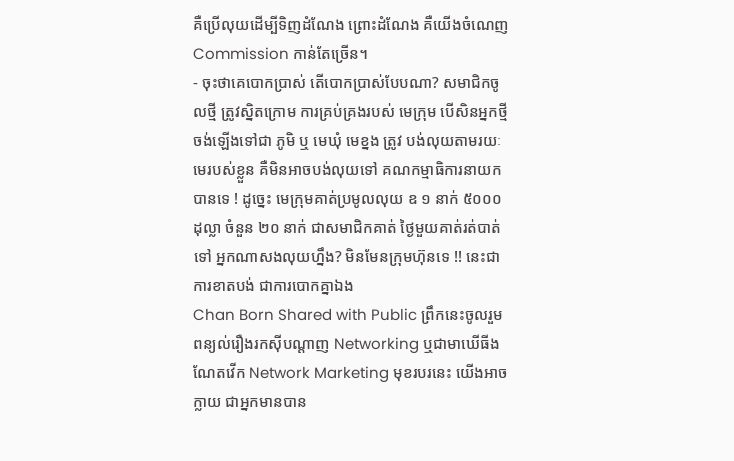គឺប្រើលុយដើម្បីទិញដំណែង ព្រោះដំណែង គឺយើងចំណេញ Commission កាន់តែច្រើន។
- ចុះថាគេបោកប្រាស់ តើបោកប្រាស់បែបណា? សមាជិកចូលថ្មី ត្រូវស្និតក្រោម ការគ្រប់គ្រងរបស់ មេក្រុម បើសិនអ្នកថ្មី ចង់ឡើងទៅជា ភូមិ ឬ មេឃុំ មេខ្នង ត្រូវ បង់លុយតាមរយៈ មេរបស់ខ្លួន គឺមិនអាចបង់លុយទៅ គណកម្មាធិការនាយក បានទេ ! ដូច្នេះ មេក្រុមគាត់ប្រមូលលុយ ឧ ១ នាក់ ៥០០០ ដុល្លា ចំនួន ២០ នាក់ ជាសមាជិកគាត់ ថ្ងៃមួយគាត់រត់បាត់ទៅ អ្នកណាសងលុយហ្នឹង? មិនមែនក្រុមហ៊ុនទេ !! នេះជាការខាតបង់ ជាការបោកគ្នាឯង
Chan Born Shared with Public ព្រឹកនេះចូលរួមពន្យល់រឿងរកស៊ីបណ្តាញ Networking ឬជាមាឃើធីងណែតវើក Network Marketing មុខរបរនេះ យើងអាចក្លាយ ជាអ្នកមានបាន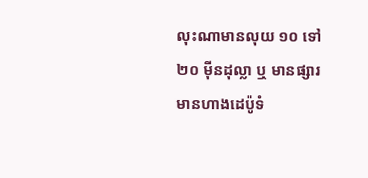លុះណាមានលុយ ១០ ទៅ ២០ ម៉ីនដុល្លា ឬ មានផ្សារ មានហាងដេប៉ូទំ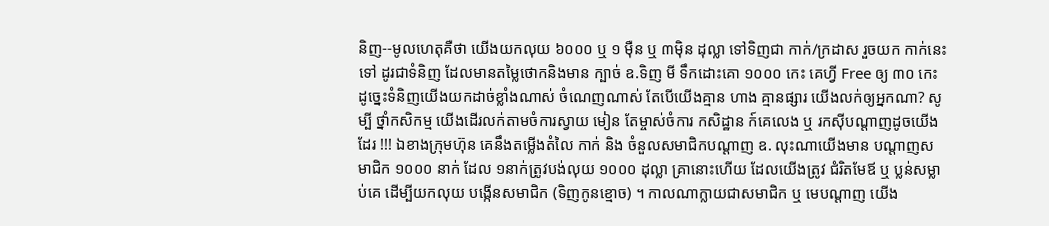និញ--មូលហេតុគឺថា យើងយកលុយ ៦០០០ ឬ ១ ម៉ឺន ឬ ៣ម៉ិន ដុល្លា ទៅទិញជា កាក់/ក្រដាស រួចយក កាក់នេះទៅ ដូរជាទំនិញ ដែលមានតម្លៃថោកនិងមាន ក្បាច់ ឧ.ទិញ មី ទឹកដោះគោ ១០០០ កេះ គេហ្វី Free ឲ្យ ៣០ កេះ ដូច្នេះទំនិញយើងយកដាច់ខ្លាំងណាស់ ចំណេញណាស់ តែបើយើងគ្មាន ហាង គ្មានផ្សារ យើងលក់ឲ្យអ្នកណា? សូម្បី ថ្នាំកសិកម្ម យើងដើរលក់តាមចំការស្វាយ មៀន តែម្ចាស់ចំការ កសិដ្ឋាន ក៍គេលេង ឬ រកស៊ីបណ្តាញដូចយើងដែរ !!! ឯខាងក្រុមហ៊ុន គេនឹងតម្លើងតំលៃ កាក់ និង ចំនួលសមាជិកបណ្តាញ ឧ. លុះណាយើងមាន បណ្តាញសមាជិក ១០០០ នាក់ ដែល ១នាក់ត្រូវបង់លុយ ១០០០ ដុល្លា គ្រានោះហើយ ដែលយើងត្រូវ ជំរិតមែឪ ឬ ប្លន់សម្លាប់គេ ដើម្បីយកលុយ បង្កើនសមាជិក (ទិញកូនខ្មោច) ។ កាលណាក្លាយជាសមាជិក ឬ មេបណ្តាញ យើង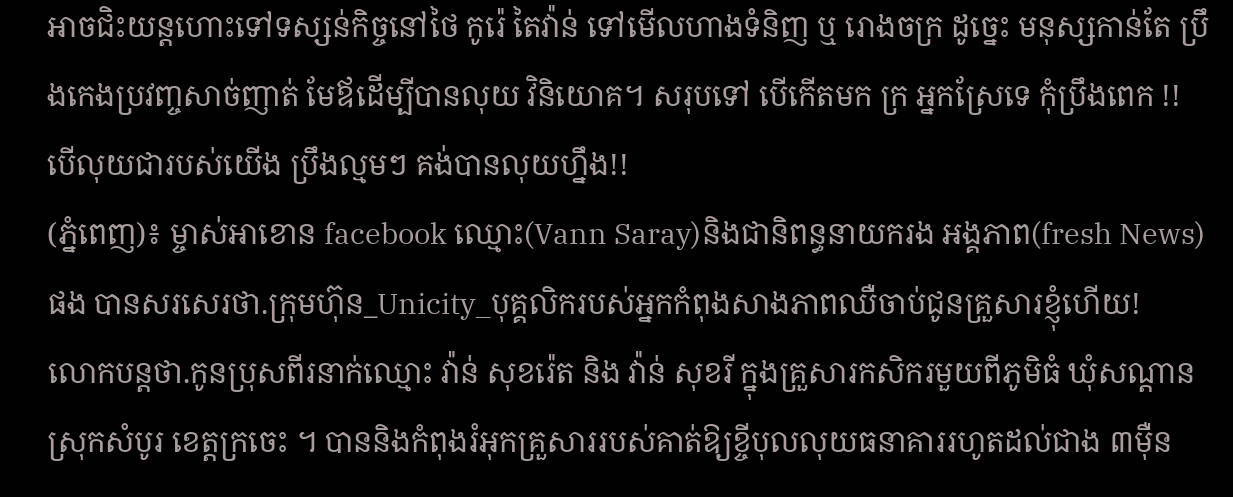អាចជិះយន្តហោះទៅទស្សន់កិច្ចនៅថៃ កូរ៉េ តៃវ៉ាន់ ទៅមើលហាងទំនិញ ឬ រោងចក្រ ដូច្នេះ មនុស្សកាន់តែ ប្រឹងកេងប្រវញ្ចសាច់ញាត់ មែឪដើម្បីបានលុយ វិនិយោគ។ សរុបទៅ បើកើតមក ក្រ អ្នកស្រែទេ កុំប្រឹងពេក !! បើលុយជារបស់យើង ប្រឹងល្មមៗ គង់បានលុយហ្នឹង!!
(ភ្នំពេញ)៖ ម្ចាស់អាខោន facebook ឈ្មោះ(Vann Saray)និងជានិពន្ធនាយករង អង្គភាព(fresh News)ផង បានសរសេរថា.ក្រុមហ៊ុន_Unicity_បុគ្គលិករបស់អ្នកកំពុងសាងភាពឈឺចាប់ជូនគ្រួសារខ្ញុំហើយ!
លោកបន្តថា.កូនប្រុសពីរនាក់ឈ្មោះ វ៉ាន់ សុខរ៉េត និង វ៉ាន់ សុខរី ក្នុងគ្រួសារកសិករមួយពីភូមិធំ ឃុំសណ្តាន ស្រុកសំបូរ ខេត្តក្រចេះ ។ បាននិងកំពុងរំអុកគ្រួសាររបស់គាត់ឱ្យខ្ចីបុលលុយធនាគាររហូតដល់ជាង ៣ម៉ឺន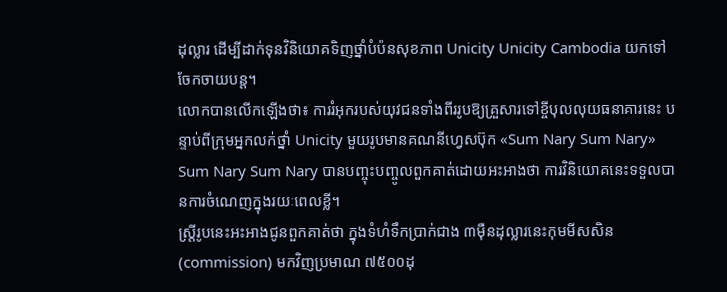ដុល្លារ ដើម្បីដាក់ទុនវិនិយោគទិញថ្នាំបំប៉នសុខភាព Unicity Unicity Cambodia យកទៅចែកចាយបន្ត។
លោកបានលើកឡើងថា៖ ការរំអុករបស់យុវជនទាំងពីររូបឱ្យគ្រួសារទៅខ្ចីបុលលុយធនាគារនេះ បន្ទាប់ពីក្រុមអ្នកលក់ថ្នាំ Unicity មួយរូបមានគណនីហ្វេសប៊ុក «Sum Nary Sum Nary» Sum Nary Sum Nary បានបញ្ចុះបញ្ចូលពួកគាត់ដោយអះអាងថា ការវិនិយោគនេះទទួលបានការចំណេញក្នុងរយៈពេលខ្លី។
ស្ត្រីរូបនេះអះអាងជូនពួកគាត់ថា ក្នុងទំហំទឹកប្រាក់ជាង ៣ម៉ឺនដុល្លារនេះកុមមីសសិន (commission) មកវិញប្រមាណ ៧៥០០ដុ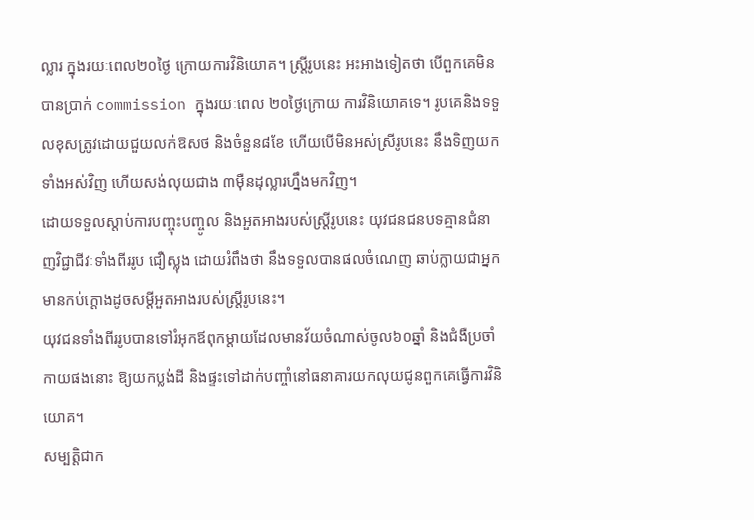ល្លារ ក្នុងរយៈពេល២០ថ្ងៃ ក្រោយការវិនិយោគ។ ស្ត្រីរូបនេះ អះអាងទៀតថា បើពួកគេមិនបានប្រាក់ commission ក្នុងរយៈពេល ២០ថ្ងៃក្រោយ ការវិនិយោគទេ។ រូបគេនិងទទួលខុសត្រូវដោយជួយលក់ឱសថ និងចំនួន៨ខែ ហើយបើមិនអស់ស្រីរូបនេះ នឹងទិញយកទាំងអស់វិញ ហើយសង់លុយជាង ៣ម៉ឺនដុល្លារហ្នឹងមកវិញ។
ដោយទទួលស្តាប់ការបញ្ចុះបញ្ចូល និងអួតអាងរបស់ស្ត្រីរូបនេះ យុវជនជនបទគ្មានជំនាញវិជ្ជាជីវៈទាំងពីររូប ជឿស្លុង ដោយរំពឹងថា នឹងទទួលបានផលចំណេញ ឆាប់ក្លាយជាអ្នកមានកប់ក្តោងដូចសម្តីអួតអាងរបស់ស្ត្រីរូបនេះ។
យុវជនទាំងពីររូបបានទៅរំអុកឪពុកម្តាយដែលមានវ័យចំណាស់ចូល៦០ឆ្នាំ និងជំងឺប្រចាំកាយផងនោះ ឱ្យយកប្លង់ដី និងផ្ទះទៅដាក់បញ្ចាំនៅធនាគារយកលុយជូនពួកគេធ្វើការវិនិយោគ។
សម្បត្តិជាក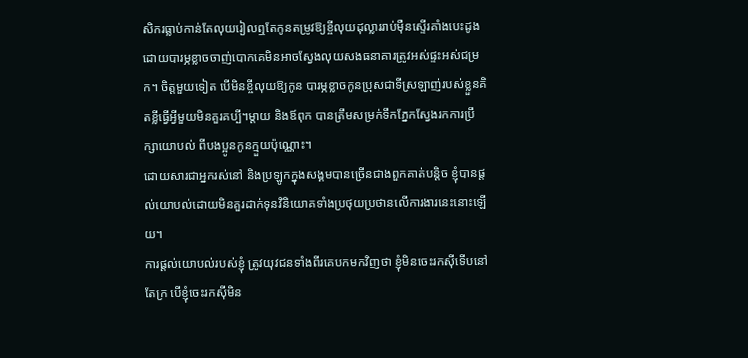សិករធ្លាប់កាន់តែលុយរៀលឮតែកូនតម្រូវឱ្យខ្ចីលុយដុល្លាររាប់ម៉ឺនស្ទើរគាំងបេះដូង ដោយបារម្ភខ្លាចចាញ់បោកគេមិនអាចស្វែងលុយសងធនាគារត្រូវអស់ផ្ទះអស់ជម្រក។ ចិត្តមួយទៀត បើមិនខ្ចីលុយឱ្យកូន បារម្ភខ្លាចកូនប្រុសជាទីស្រឡាញ់របស់ខ្លួនគិតខ្លីធ្វើអ្វីមួយមិនគួរគប្បី។ម្តាយ និងឪពុក បានត្រឹមសម្រក់ទឹកភ្នែកស្វែងរកការប្រឹក្សាយោបល់ ពីបងប្អូនកូនក្មួយប៉ុណ្ណោះ។
ដោយសារជាអ្នករស់នៅ និងប្រឡូកក្នុងសង្គមបានច្រើនជាងពួកគាត់បន្តិច ខ្ញុំបានផ្តល់យោបល់ដោយមិនគួរដាក់ទុនវិនិយោគទាំងប្រថុយប្រថានលើការងារនេះនោះឡើយ។
ការផ្តល់យោបល់របស់ខ្ញុំ ត្រូវយុវជនទាំងពីរគេបកមកវិញថា ខ្ញុំមិនចេះរកស៊ីទើបនៅតែក្រ បើខ្ញុំចេះរកស៊ីមិន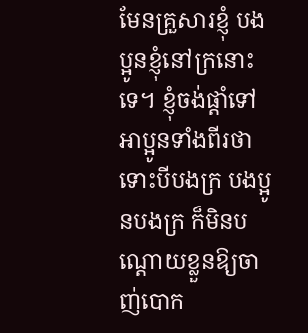មែនគ្រួសារខ្ញុំ បងប្អូនខ្ញុំនៅក្រនោះទេ។ ខ្ញុំចង់ផ្តាំទៅអាប្អូនទាំងពីរថា ទោះបីបងក្រ បងប្អូនបងក្រ ក៏មិនបណ្តោយខ្លួនឱ្យចាញ់បោក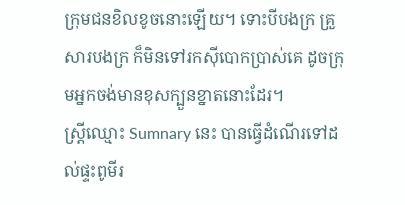ក្រុមជនខិលខូចនោះឡើយ។ ទោះបីបងក្រ គ្រួសារបងក្រ ក៏មិនទៅរកស៊ីបោកប្រាស់គេ ដូចក្រុមអ្នកចង់មានខុសក្បួនខ្នាតនោះដែរ។
ស្រ្តីឈ្មោះ Sumnary នេះ បានធ្វើដំណើរទៅដល់ផ្ទះពូមីរ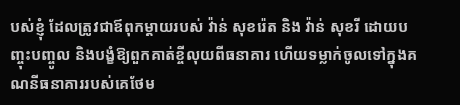បស់ខ្ញុំ ដែលត្រូវជាឪពុកម្តាយរបស់ វ៉ាន់ សុខរ៉េត និង វ៉ាន់ សុខរី ដោយបញ្ចុះបញ្ចូល និងបង្ខំឱ្យពួកគាត់ខ្ចីលុយពីធនាគារ ហើយទម្លាក់ចូលទៅក្នុងគណនីធនាគាររបស់គេថែម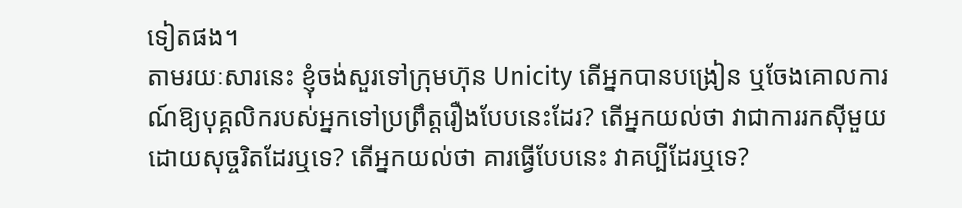ទៀតផង។
តាមរយៈសារនេះ ខ្ញុំចង់សួរទៅក្រុមហ៊ុន Unicity តើអ្នកបានបង្រៀន ឬចែងគោលការណ៍ឱ្យបុគ្គលិករបស់អ្នកទៅប្រព្រឹត្តរឿងបែបនេះដែរ? តើអ្នកយល់ថា វាជាការរកស៊ីមួយដោយសុច្ចរិតដែរឬទេ? តើអ្នកយល់ថា គារធ្វើបែបនេះ វាគប្បីដែរឬទេ?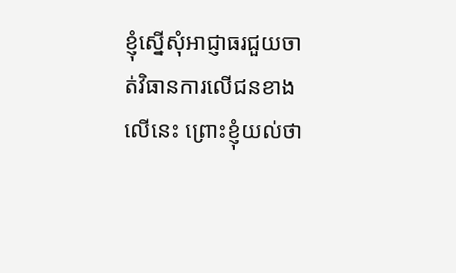ខ្ញុំស្នើសុំអាជ្ញាធរជួយចាត់វិធានការលើជនខាងលើនេះ ព្រោះខ្ញុំយល់ថា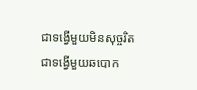ជាទង្វើមួយមិនសុច្ចរិត ជាទង្វើមួយឆបោក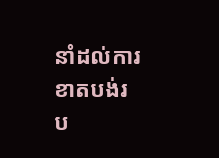នាំដល់ការខាតបង់រប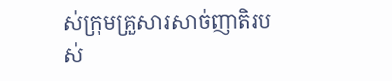ស់ក្រុមគ្រួសារសាច់ញាតិរបស់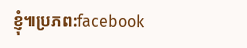ខ្ញុំ៕ប្រភព:facebook